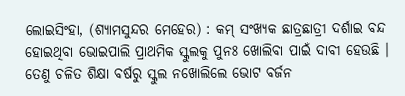ଲୋଇସିଂହା, (ଶ୍ୟାମସୁନ୍ଦର ମେହେର) : କମ୍ ସଂଖ୍ୟକ ଛାତ୍ରଛାତ୍ରୀ ଦର୍ଶାଇ ବନ୍ଦ ହୋଇଥିବା ଭୋଇପାଲି ପ୍ରାଥମିକ ସ୍କୁଲକୁ ପୁନଃ ଖୋଲିବା ପାଇଁ ଦାବୀ ହେଉଛି । ତେଣୁ ଚଳିତ ଶିକ୍ଷା ବର୍ଷରୁ ସ୍କୁଲ ନଖୋଲିଲେ ଭୋଟ ବର୍ଜନ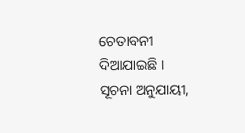ଚେତାବନୀ ଦିଆଯାଇଛି । ସୂଚନା ଅନୁଯାୟୀ,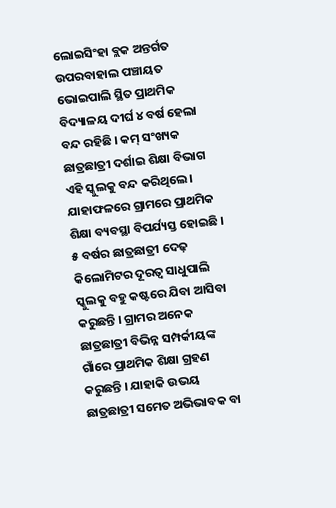ଲୋଇସିଂହା ବ୍ଲକ ଅନ୍ତର୍ଗତ ଉପରବାହାଲ ପଞ୍ଚାୟତ ଭୋଇପାଲି ସ୍ଥିତ ପ୍ରାଥମିକ ବିଦ୍ୟାଳୟ ଦୀର୍ଘ ୪ ବର୍ଷ ହେଲା ବନ୍ଦ ରହିଛି । କମ୍ ସଂଖ୍ୟକ ଛାତ୍ରଛାତ୍ରୀ ଦର୍ଶାଇ ଶିକ୍ଷା ବିଭାଗ ଏହି ସ୍କୁଲକୁ ବନ୍ଦ କରିଥିଲେ । ଯାହାଫଳରେ ଗ୍ରାମରେ ପ୍ରାଥମିକ ଶିକ୍ଷା ବ୍ୟବସ୍ଥା ବିପର୍ଯ୍ୟସ୍ତ ହୋଇଛି । ୫ ବର୍ଷର ଛାତ୍ରଛାତ୍ରୀ ଦେଢ଼ କିଲୋମିଟର ଦୂରତ୍ଵ ସାଧୁପାଲି ସ୍କୁଲକୁ ବହୁ କଷ୍ଟରେ ଯିବା ଆସିବା କରୁଛନ୍ତି । ଗ୍ରାମର ଅନେକ ଛାତ୍ରଛାତ୍ରୀ ବିଭିନ୍ନ ସମ୍ପର୍କୀୟଙ୍କ ଗାଁରେ ପ୍ରାଥମିକ ଶିକ୍ଷା ଗ୍ରହଣ କରୁଛନ୍ତି । ଯାହାକି ଉଭୟ ଛାତ୍ରଛାତ୍ରୀ ସମେତ ଅଭିଭାବକ ବା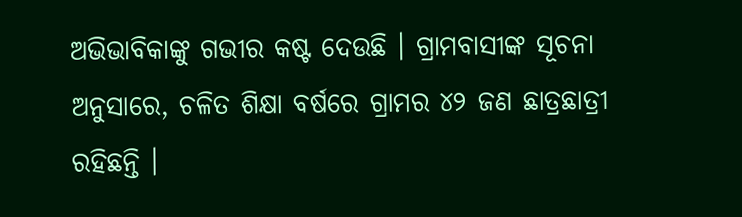ଅଭିଭାବିକାଙ୍କୁ ଗଭୀର କଷ୍ଟ ଦେଉଛି । ଗ୍ରାମବାସୀଙ୍କ ସୂଚନା ଅନୁସାରେ, ଚଳିତ ଶିକ୍ଷା ବର୍ଷରେ ଗ୍ରାମର ୪୨ ଜଣ ଛାତ୍ରଛାତ୍ରୀ ରହିଛନ୍ତି ।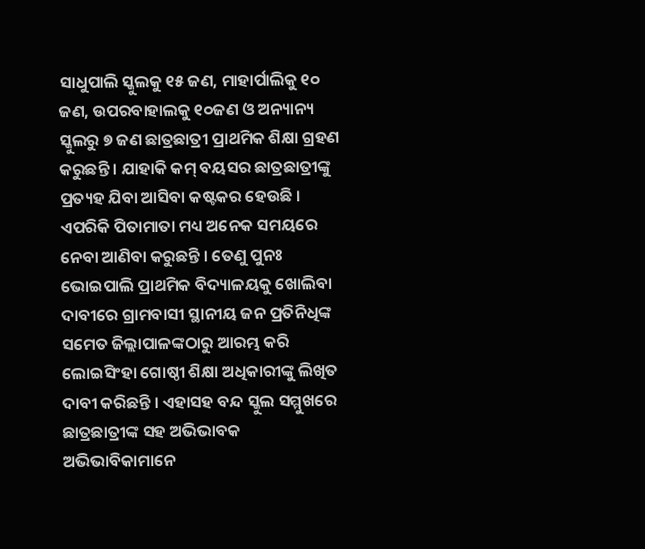ସାଧୁପାଲି ସ୍କୁଲକୁ ୧୫ ଜଣ, ମାହାର୍ପାଲିକୁ ୧୦ ଜଣ, ଉପରବାହାଲକୁ ୧୦ଜଣ ଓ ଅନ୍ୟାନ୍ୟ ସ୍କୁଲରୁ ୭ ଜଣ ଛାତ୍ରଛାତ୍ରୀ ପ୍ରାଥମିକ ଶିକ୍ଷା ଗ୍ରହଣ କରୁଛନ୍ତି । ଯାହାକି କମ୍ ବୟସର ଛାତ୍ରଛାତ୍ରୀଙ୍କୁ ପ୍ରତ୍ୟହ ଯିବା ଆସିବା କଷ୍ଟକର ହେଉଛି । ଏପରିକି ପିତାମାତା ମଧ୍ୟ ଅନେକ ସମୟରେ ନେବା ଆଣିବା କରୁଛନ୍ତି । ତେଣୁ ପୁନଃ ଭୋଇପାଲି ପ୍ରାଥମିକ ବିଦ୍ୟାଳୟକୁ ଖୋଲିବା ଦାବୀରେ ଗ୍ରାମବାସୀ ସ୍ଥାନୀୟ ଜନ ପ୍ରତିନିଧିଙ୍କ ସମେତ ଜିଲ୍ଲାପାଳଙ୍କଠାରୁ ଆରମ୍ଭ କରି ଲୋଇସିଂହା ଗୋଷ୍ଠୀ ଶିକ୍ଷା ଅଧିକାରୀଙ୍କୁ ଲିଖିତ ଦାବୀ କରିଛନ୍ତି । ଏହାସହ ବନ୍ଦ ସ୍କୁଲ ସମ୍ମୁଖରେ ଛାତ୍ରଛାତ୍ରୀଙ୍କ ସହ ଅଭିଭାବକ ଅଭିଭାବିକାମାନେ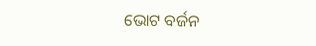ଭୋଟ ବର୍ଜନ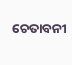ଚେତାବନୀ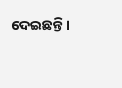ଦେଇଛନ୍ତି ।